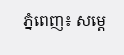ភ្នំពេញ៖ សម្ដេ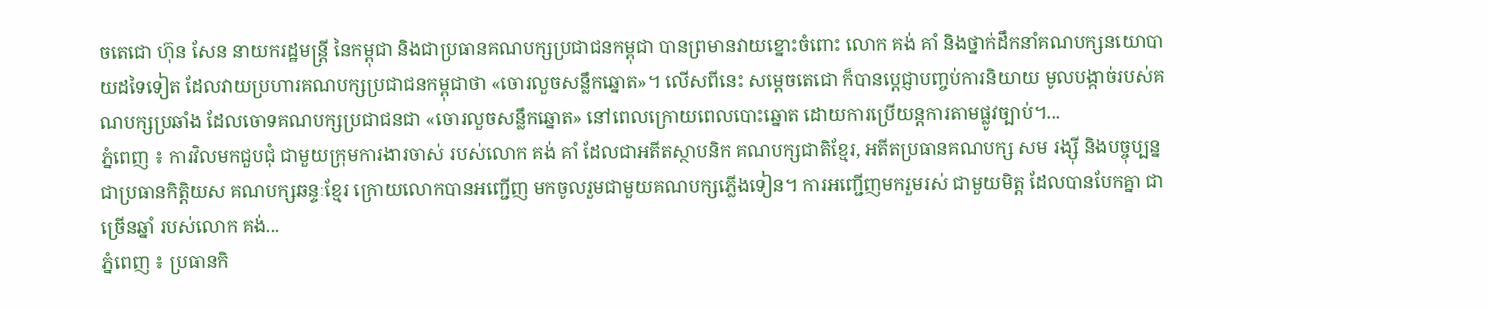ចតេជោ ហ៊ុន សែន នាយករដ្ឋមន្ដ្រី នៃកម្ពុជា និងជាប្រធានគណបក្សប្រជាជនកម្ពុជា បានព្រមានវាយខ្នោះចំពោះ លោក គង់ គាំ និងថ្នាក់ដឹកនាំគណបក្សនយោបាយដទៃទៀត ដែលវាយប្រហារគណបក្សប្រជាជនកម្ពុជាថា «ចោរលួចសន្លឹកឆ្នោត»។ លើសពីនេះ សម្តេចតេជោ ក៏បានប្ដេជ្ញាបញ្ចប់ការនិយាយ មូលបង្កាច់របស់គណបក្សប្រឆាំង ដែលចោទគណបក្សប្រជាជនជា «ចោរលួចសន្លឹកឆ្នោត» នៅពេលក្រោយពេលបោះឆ្នោត ដោយការប្រើយន្តការតាមផ្លូវច្បាប់។...
ភ្នំពេញ ៖ ការវិលមកជួបជុំ ជាមួយក្រុមការងារចាស់ របស់លោក គង់ គាំ ដែលជាអតីតស្ថាបនិក គណបក្សជាតិខ្មែរ, អតីតប្រធានគណបក្ស សម រង្ស៊ី និងបច្ចុប្បន្នជាប្រធានកិត្តិយស គណបក្សឆន្ទៈខ្មែរ ក្រោយលោកបានអញ្ជើញ មកចូលរួមជាមួយគណបក្សភ្លើងទៀន។ ការអញ្ជើញមករួមរស់ ជាមួយមិត្ត ដែលបានបែកគ្នា ជាច្រើនឆ្នាំ របស់លោក គង់...
ភ្នំពេញ ៖ ប្រធានកិ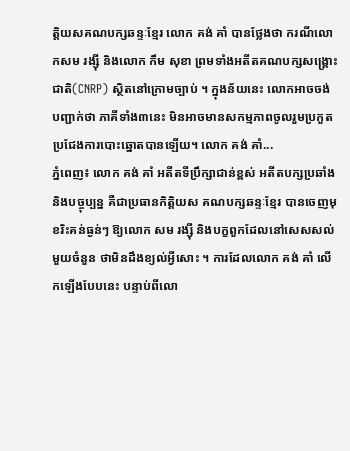ត្តិយសគណបក្សឆន្ទៈខ្មែរ លោក គង់ គាំ បានថ្លែងថា ករណីលោកសម រង្ស៊ី និងលោក កឹម សុខា ព្រមទាំងអតីតគណបក្សសង្រ្គោះជាតិ(CNRP) ស្ថិតនៅក្រោមច្បាប់ ។ ក្នុងន័យនេះ លោកអាចចង់បញ្ជាក់ថា ភាគីទាំង៣នេះ មិនអាចមានសកម្មភាពចូលរួមប្រកួតប្រជែងការបោះឆ្នោតបានឡើយ។ លោក គង់ គាំ...
ភ្នំពេញ៖ លោក គង់ គាំ អតីតទីប្រឹក្សាជាន់ខ្ពស់ អតីតបក្សប្រឆាំង និងបច្ចុប្បន្ន គឺជាប្រធានកិត្តិយស គណបក្សឆន្ទៈខ្មែរ បានចេញមុខរិះគន់ធ្ងន់ៗ ឱ្យលោក សម រង្ស៊ី និងបក្ខពួកដែលនៅសេសសល់ មួយចំនួន ថាមិនដឹងខ្យល់អ្វីសោះ ។ ការដែលលោក គង់ គាំ លើកឡើងបែបនេះ បន្ទាប់ពីលោ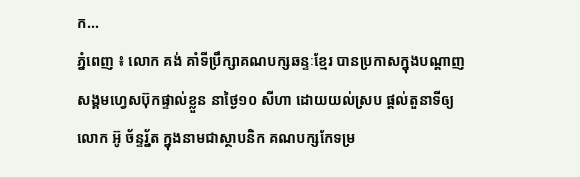ក...
ភ្នំពេញ ៖ លោក គង់ គាំទីប្រឹក្សាគណបក្សឆន្ទៈខ្មែរ បានប្រកាសក្នុងបណ្តាញ សង្គមហ្វេសប៊ុកផ្ទាល់ខ្លួន នាថ្ងៃ១០ សីហា ដោយយល់ស្រប ផ្តល់តួនាទីឲ្យលោក អ៊ូ ច័ន្ទរ័្នត ក្នុងនាមជាស្ថាបនិក គណបក្សកែទម្រ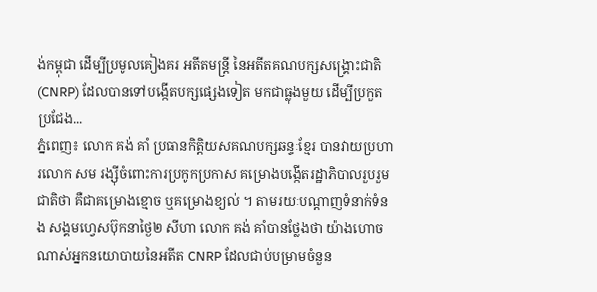ង់កម្ពុជា ដើម្បីប្រមូលគៀងគរ អតីតមន្រ្តី នៃអតីតគណបក្សសង្រ្គោះជាតិ (CNRP) ដែលបានទៅបង្កើតបក្សផ្សេងទៀត មកជាធ្លុងមួយ ដើម្បីប្រកួតប្រជែង...
ភ្នំពេញ៖ លោក គង់ គាំ ប្រធានកិត្តិយសគណបក្សឆន្ទៈខ្មែរ បានវាយប្រហារលោក សម រង្ស៊ីចំពោះការប្រកូកប្រកាស គម្រោងបង្កើតរដ្ឋាភិបាលរួបរួមជាតិថា គឺជាគម្រោងខ្មោច ឬគម្រោងខ្យល់ ។ តាមរយៈបណ្តាញទំនាក់ទំនង សង្គមហ្វេសប៊ុកនាថ្ងៃ២ សីហា លោក គង់ គាំបានថ្លែងថា យ៉ាងហោចណាស់អ្នកនយោបាយនៃអតីត CNRP ដែលជាប់បម្រាមចំនួន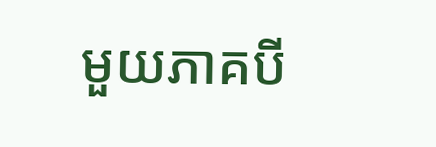មួយភាគបី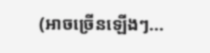(អាចច្រើនឡើងៗ...